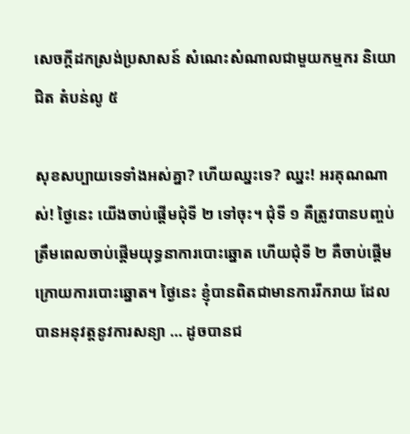សេចក្តីដកស្រង់ប្រសាសន៍ សំណេះសំណាលជាមួយកម្មករ និយោជិត តំបន់លូ ៥

សុខសប្បាយទេទាំងអស់គ្នា? ហើយឈ្នះទេ? ឈ្នះ! អរគុណណាស់! ថ្ងៃនេះ យើងចាប់ផ្ដើមជុំទី ២ ទៅចុះ។ ជុំទី ១ គឺត្រូវបានបញ្ចប់ត្រឹមពេលចាប់ផ្ដើមយុទ្ធនាការបោះឆ្នោត ហើយជុំទី ២ គឺចាប់ផ្ដើមក្រោយការបោះឆ្នោត។ ថ្ងៃនេះ ខ្ញុំបានពិតជាមានការរីករាយ ដែលបានអនុវត្ដនូវការសន្យា … ដូចបានជ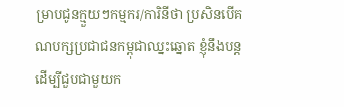ម្រាបជូនក្មួយៗកម្មករ/ការិនីថា ប្រសិនបើគណបក្សប្រជាជនកម្ពុជាឈ្នះឆ្នោត ខ្ញុំនឹងបន្ដដើម្បីជួបជាមួយក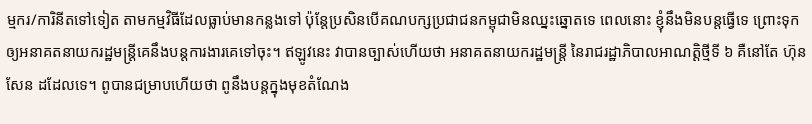ម្មករ/ការិនីតទៅទៀត តាមកម្មវិធីដែលធ្លាប់មានកន្លងទៅ ប៉ុន្ដែប្រសិនបើគណបក្សប្រជាជនកម្ពុជាមិនឈ្នះឆ្នោតទេ ពេលនោះ ខ្ញុំនឹងមិនបន្ដធ្វើទេ ព្រោះទុកឲ្យអនាគតនាយករដ្ឋមន្ដ្រីគេនឹងបន្ដការងារគេទៅចុះ។ ឥឡូវនេះ វាបានច្បាស់ហើយថា អនាគតនាយករដ្ឋមន្ដ្រី នៃរាជរដ្ឋាភិបាលអាណត្ដិថ្មីទី ៦ គឺនៅតែ ហ៊ុន សែន ដដែលទេ។ ពូបានជម្រាបហើយថា ពូនឹងបន្ដក្នុងមុខតំណែង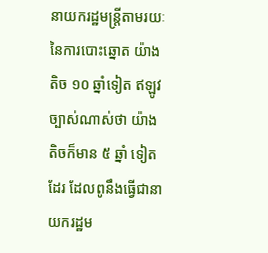នាយករដ្ឋមន្ដ្រីតាមរយៈ នៃការបោះឆ្នោត យ៉ាងតិច ១០ ឆ្នាំទៀត ឥឡូវ ច្បាស់ណាស់ថា យ៉ាងតិចក៏មាន ៥ ឆ្នាំ ទៀតដែរ ដែលពូនឹងធ្វើជានាយករដ្ឋម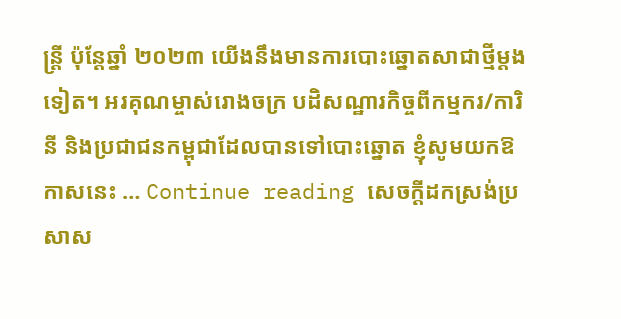ន្ដ្រី ប៉ុន្ដែឆ្នាំ ២០២៣ យើងនឹងមានការបោះឆ្នោតសាជាថ្មីម្ដងទៀត។ អរគុណម្ចាស់រោងចក្រ បដិសណ្ឋារកិច្ចពីកម្មករ/ការិនី និងប្រជាជនកម្ពុជាដែលបានទៅបោះឆ្នោត ខ្ញុំសូមយកឱកាសនេះ … Continue reading សេចក្តីដកស្រង់ប្រសាស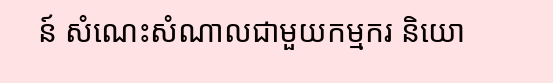ន៍ សំណេះសំណាលជាមួយកម្មករ និយោ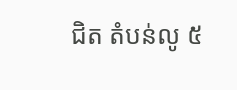ជិត តំបន់លូ ៥